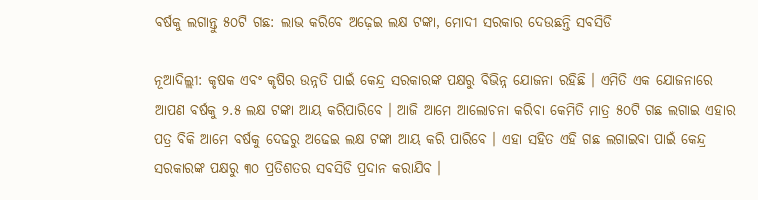ବର୍ଷକୁ ଲଗାନ୍ତୁ ୫୦ଟି ଗଛ: ଲାଭ କରିବେ ଅଢ଼େଇ ଲକ୍ଷ ଟଙ୍କା, ମୋଦୀ ସରକାର ଦେଉଛନ୍ତି ସବସିଡି

ନୂଆଦିଲ୍ଲୀ: କୃଷକ ଏବଂ କୃଷିର ଉନ୍ନତି ପାଇଁ କେନ୍ଦ୍ର ସରକାରଙ୍କ ପକ୍ଷରୁ ବିଭିନ୍ନ ଯୋଜନା ରହିଛି । ଏମିତି ଏକ ଯୋଜନାରେ ଆପଣ ବର୍ଷକୁ ୨.୫ ଲକ୍ଷ ଟଙ୍କା ଆୟ କରିପାରିବେ । ଆଜି ଆମେ ଆଲୋଚନା କରିବା କେମିତି ମାତ୍ର ୫୦ଟି ଗଛ ଲଗାଇ ଏହାର ପତ୍ର ବିକି ଆମେ ବର୍ଷକୁ ଦେଢରୁ ଅଢେଇ ଲକ୍ଷ ଟଙ୍କା ଆୟ କରି ପାରିବେ । ଏହା ସହିତ ଏହି ଗଛ ଲଗାଇବା ପାଇଁ କେନ୍ଦ୍ର ସରକାରଙ୍କ ପକ୍ଷରୁ ୩୦ ପ୍ରତିଶତର ସବସିଡି ପ୍ରଦାନ କରାଯିବ ।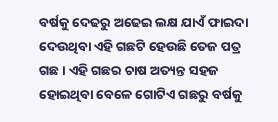ବର୍ଷକୁ ଦେଢରୁ ଅଢେଇ ଲକ୍ଷ ଯାଏଁ ଫାଇଦା ଦେଉଥିବା ଏହି ଗଛଟି ହେଉଛି ତେଜ ପତ୍ର ଗଛ । ଏହି ଗଛର ଚାଷ ଅତ୍ୟନ୍ତ ସହଜ ହୋଇଥିବା ବେଳେ ଗୋଟିଏ ଗଛରୁ ବର୍ଷକୁ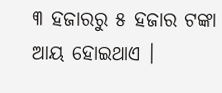୩ ହଜାରରୁ ୫ ହଜାର ଟଙ୍କା ଆୟ ହୋଇଥାଏ ।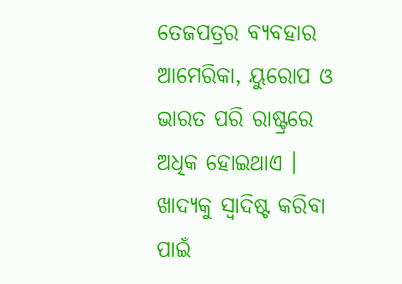ତେଜପତ୍ରର ବ୍ୟବହାର ଆମେରିକା, ୟୁରୋପ ଓ ଭାରତ ପରି ରାଷ୍ଟ୍ରରେ ଅଧିକ ହୋଇଥାଏ । ଖାଦ୍ୟକୁ ସ୍ୱାଦିଷ୍ଟ କରିବା ପାଇଁ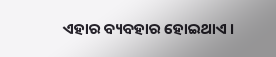ଏହାର ବ୍ୟବହାର ହୋଇଥାଏ ।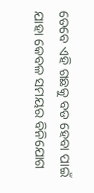ତେବେ ଏହି ଗଛକୁ ବଡ ହେବା ପାଇଁ ଯାହା କେବଳ ସମୟର ବିନିଯୋଗ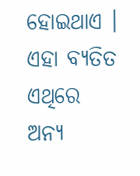ହୋଇଥାଏ । ଏହା ବ୍ୟତିତ ଏଥିରେ ଅନ୍ୟ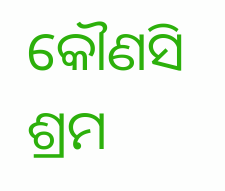କୌଣସି ଶ୍ରମ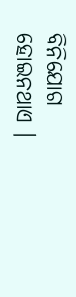ବିନିଯୋଗ ହୋଇନଥାଏ ।